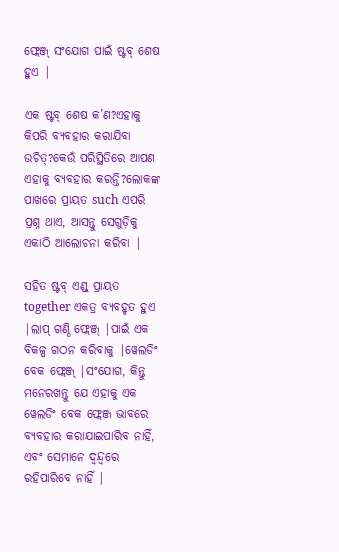ଫ୍ଲେଞ୍ଜ୍ ସଂଯୋଗ ପାଇଁ ଷ୍ଟବ୍ ଶେଷ ହୁଏ |

ଏକ ଷ୍ଟବ୍ ଶେଷ କ’ଣ?ଏହାକୁ କିପରି ବ୍ୟବହାର କରାଯିବା ଉଚିତ୍?କେଉଁ ପରିସ୍ଥିତିରେ ଆପଣ ଏହାକୁ ବ୍ୟବହାର କରନ୍ତି?ଲୋକଙ୍କ ପାଖରେ ପ୍ରାୟତ such ଏପରି ପ୍ରଶ୍ନ ଥାଏ, ଆସନ୍ତୁ ସେଗୁଡ଼ିକୁ ଏକାଠି ଆଲୋଚନା କରିବା |

ସହିତ ଷ୍ଟବ୍ ଏଣ୍ଡ୍ ପ୍ରାୟତ together ଏକତ୍ର ବ୍ୟବହୃତ ହୁଏ |ଲାପ୍ ଗଣ୍ଠି ଫ୍ଲେଞ୍ଜ୍ |ପାଇଁ ଏକ ବିକଳ୍ପ ଗଠନ କରିବାକୁ |ୱେଲଡିଂ ବେକ ଫ୍ଲେଞ୍ଜ୍ |ସଂଯୋଗ, କିନ୍ତୁ ମନେରଖନ୍ତୁ ଯେ ଏହାକୁ ଏକ ୱେଲଡିଂ ବେକ ଫ୍ଲେଞ୍ଜ ଭାବରେ ବ୍ୟବହାର କରାଯାଇପାରିବ ନାହିଁ, ଏବଂ ସେମାନେ ଦ୍ୱନ୍ଦ୍ୱରେ ରହିପାରିବେ ନାହିଁ |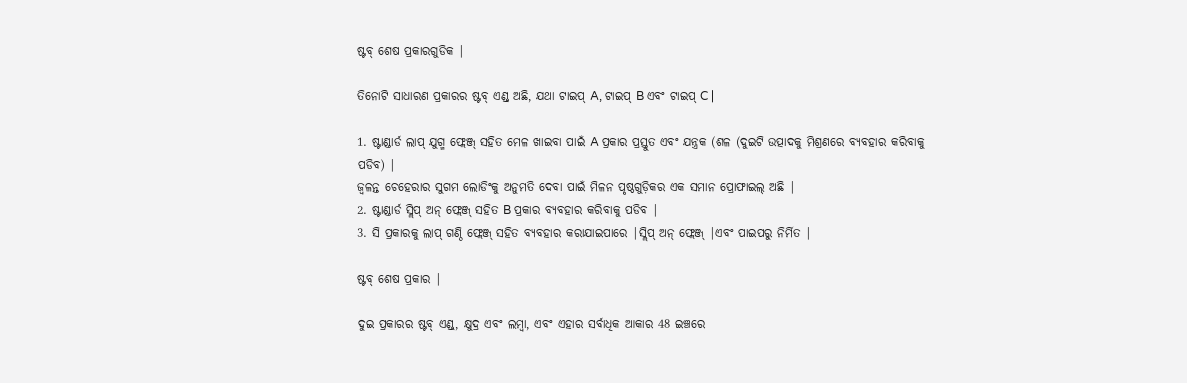ଷ୍ଟବ୍ ଶେଷ ପ୍ରକାରଗୁଡିକ |

ତିନୋଟି ସାଧାରଣ ପ୍ରକାରର ଷ୍ଟବ୍ ଏଣ୍ଡ୍ ଅଛି, ଯଥା ଟାଇପ୍ A, ଟାଇପ୍ B ଏବଂ ଟାଇପ୍ C |

1. ଷ୍ଟାଣ୍ଡାର୍ଡ ଲାପ୍ ଯୁଗ୍ମ ଫ୍ଲେଞ୍ଜ୍ ସହିତ ମେଳ ଖାଇବା ପାଇଁ A ପ୍ରକାର ପ୍ରସ୍ତୁତ ଏବଂ ଯନ୍ତ୍ରକ (ଶଳ (ଦୁଇଟି ଉତ୍ପାଦକୁ ମିଶ୍ରଣରେ ବ୍ୟବହାର କରିବାକୁ ପଡିବ) |
ଜ୍ୱଳନ୍ତ ଚେହେରାର ସୁଗମ ଲୋଡିଂକୁ ଅନୁମତି ଦେବା ପାଇଁ ମିଳନ ପୃଷ୍ଠଗୁଡ଼ିକର ଏକ ସମାନ ପ୍ରୋଫାଇଲ୍ ଅଛି |
2. ଷ୍ଟାଣ୍ଡାର୍ଡ ସ୍ଲିପ୍ ଅନ୍ ଫ୍ଲେଞ୍ଜ୍ ସହିତ B ପ୍ରକାର ବ୍ୟବହାର କରିବାକୁ ପଡିବ |
3. ସି ପ୍ରକାରକୁ ଲାପ୍ ଗଣ୍ଠି ଫ୍ଲେଞ୍ଜ୍ ସହିତ ବ୍ୟବହାର କରାଯାଇପାରେ |ସ୍ଲିପ୍ ଅନ୍ ଫ୍ଲେଞ୍ଜ୍ |ଏବଂ ପାଇପରୁ ନିର୍ମିତ |

ଷ୍ଟବ୍ ଶେଷ ପ୍ରକାର |

ଦୁଇ ପ୍ରକାରର ଷ୍ଟବ୍ ଏଣ୍ଡ୍, କ୍ଷୁଦ୍ର ଏବଂ ଲମ୍ବା, ଏବଂ ଏହାର ସର୍ବାଧିକ ଆକାର 48 ଇଞ୍ଚରେ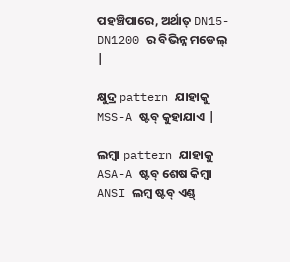ପହଞ୍ଚିପାରେ, ଅର୍ଥାତ୍ DN15-DN1200 ର ବିଭିନ୍ନ ମଡେଲ୍ |

କ୍ଷୁଦ୍ର pattern ଯାହାକୁ MSS-A ଷ୍ଟବ୍ କୁହାଯାଏ |

ଲମ୍ବା pattern ଯାହାକୁ ASA-A ଷ୍ଟବ୍ ଶେଷ କିମ୍ବା ANSI ଲମ୍ବ ଷ୍ଟବ୍ ଏଣ୍ଡ୍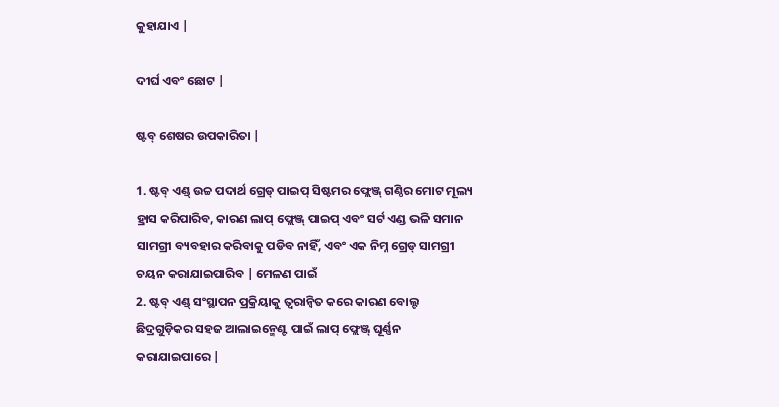କୁହାଯାଏ |

ଦୀର୍ଘ ଏବଂ ଛୋଟ |

ଷ୍ଟବ୍ ଶେଷର ଉପକାରିତା |

1. ଷ୍ଟବ୍ ଏଣ୍ଡ୍ ଉଚ୍ଚ ପଦାର୍ଥ ଗ୍ରେଡ୍ ପାଇପ୍ ସିଷ୍ଟମର ଫ୍ଲେଞ୍ଜ୍ ଗଣ୍ଠିର ମୋଟ ମୂଲ୍ୟ ହ୍ରାସ କରିପାରିବ, କାରଣ ଲାପ୍ ଫ୍ଲେଞ୍ଜ୍ ପାଇପ୍ ଏବଂ ସର୍ଟ ଏଣ୍ଡ ଭଳି ସମାନ ସାମଗ୍ରୀ ବ୍ୟବହାର କରିବାକୁ ପଡିବ ନାହିଁ, ଏବଂ ଏକ ନିମ୍ନ ଗ୍ରେଡ୍ ସାମଗ୍ରୀ ଚୟନ କରାଯାଇପାରିବ | ମେଳଣ ପାଇଁ
2. ଷ୍ଟବ୍ ଏଣ୍ଡ୍ ସଂସ୍ଥାପନ ପ୍ରକ୍ରିୟାକୁ ତ୍ୱରାନ୍ୱିତ କରେ କାରଣ ବୋଲ୍ଟ ଛିଦ୍ରଗୁଡ଼ିକର ସହଜ ଆଲାଇନ୍ମେଣ୍ଟ ପାଇଁ ଲାପ୍ ଫ୍ଲେଞ୍ଜ୍ ଘୂର୍ଣ୍ଣନ କରାଯାଇପାରେ |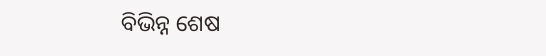ବିଭିନ୍ନ ଶେଷ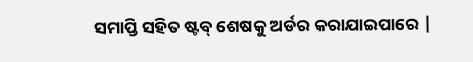ସମାପ୍ତି ସହିତ ଷ୍ଟବ୍ ଶେଷକୁ ଅର୍ଡର କରାଯାଇପାରେ |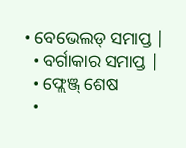• ବେଭେଲଡ୍ ସମାପ୍ତ |
  • ବର୍ଗାକାର ସମାପ୍ତ |
  • ଫ୍ଲେଞ୍ଜ୍ ଶେଷ
  •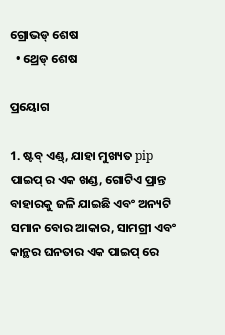ଗ୍ରୋଭଡ୍ ଶେଷ
  • ଥ୍ରେଡ୍ ଶେଷ

ପ୍ରୟୋଗ

1. ଷ୍ଟବ୍ ଏଣ୍ଡ୍, ଯାହା ମୁଖ୍ୟତ pip ପାଇପ୍ ର ଏକ ଖଣ୍ଡ, ଗୋଟିଏ ପ୍ରାନ୍ତ ବାହାରକୁ ଜଳି ଯାଇଛି ଏବଂ ଅନ୍ୟଟି ସମାନ ବୋର ଆକାର, ସାମଗ୍ରୀ ଏବଂ କାନ୍ଥର ଘନତାର ଏକ ପାଇପ୍ ରେ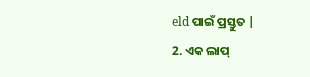eld ପାଇଁ ପ୍ରସ୍ତୁତ |
2. ଏକ ଲାପ୍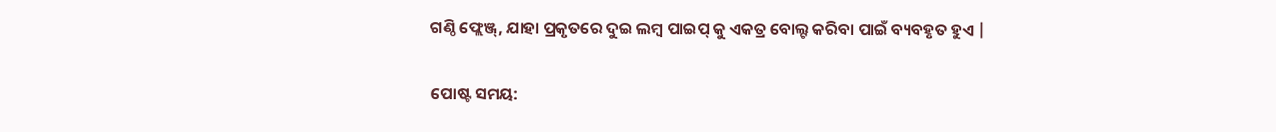ଗଣ୍ଠି ଫ୍ଲେଞ୍ଜ୍, ଯାହା ପ୍ରକୃତରେ ଦୁଇ ଲମ୍ବ ପାଇପ୍ କୁ ଏକତ୍ର ବୋଲ୍ଟ କରିବା ପାଇଁ ବ୍ୟବହୃତ ହୁଏ |


ପୋଷ୍ଟ ସମୟ: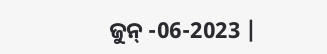ଜୁନ୍ -06-2023 |